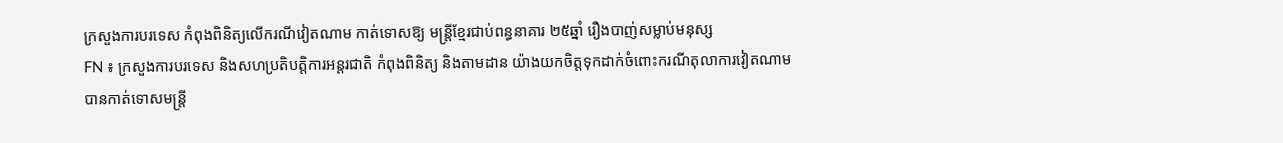ក្រសួងការបរទេស កំពុងពិនិត្យលើករណីវៀតណាម កាត់ទោសឱ្យ មន្រ្តីខ្មែរជាប់ពន្ធនាគារ ២៥ឆ្នាំ រឿងបាញ់សម្លាប់មនុស្ស
FN ៖ ក្រសួងការបរទេស និងសហប្រតិបត្តិការអន្តរជាតិ កំពុងពិនិត្យ និងតាមដាន យ៉ាងយកចិត្តទុកដាក់ចំពោះករណីតុលាការវៀតណាម បានកាត់ទោសមន្រ្តី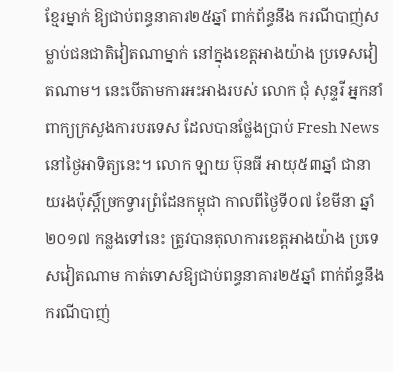ខ្មែរម្នាក់ ឱ្យជាប់ពន្ធនាគារ២៥ឆ្នាំ ពាក់ព័ន្ធនឹង ករណីបាញ់សម្លាប់ជនជាតិវៀតណាម្នាក់ នៅក្នុងខេត្តអាងយ៉ាង ប្រទេសវៀតណាម។ នេះបើតាមការអះអាងរបស់ លោក ជុំ សុន្ទរី អ្នកនាំពាក្យក្រសួងការបរទេស ដែលបានថ្លែងប្រាប់ Fresh News នៅថ្ងៃអាទិត្យនេះ។ លោក ឡាយ ប៊ុនធី អាយុ៥៣ឆ្នាំ ជានាយរងប៉ុស្តិ៍ច្រកទ្វារព្រំដែនកម្ពុជា កាលពីថ្ងៃទី០៧ ខែមីនា ឆ្នាំ២០១៧ កន្លងទៅនេះ ត្រូវបានតុលាការខេត្តអាងយ៉ាង ប្រទេសវៀតណាម កាត់ទោសឱ្យជាប់ពន្ធនាគារ២៥ឆ្នាំ ពាក់ព័ន្ធនឹងករណីបាញ់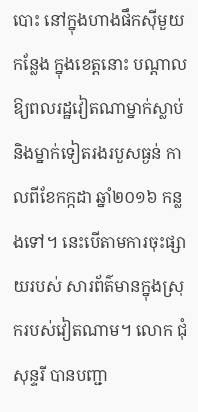បោះ នៅក្នុងហាងផឹកស៊ីមួយកន្លែង ក្នុងខេត្តនោះ បណ្តាលឱ្យពលរដ្ឋវៀតណាម្នាក់ស្លាប់ និងម្នាក់ទៀតរងរបួសធ្ងន់ កាលពីខែកក្កដា ឆ្នាំ២០១៦ កន្លងទៅ។ នេះបើតាមការចុះផ្សាយរបស់ សារព័ត៌មានក្នុងស្រុករបស់វៀតណាម។ លោក ជុំ សុន្ទរី បានបញ្ជា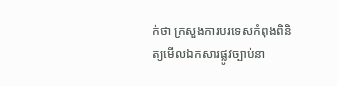ក់ថា ក្រសួងការបរទេសកំពុងពិនិត្យមើលឯកសារផ្លូវច្បាប់នា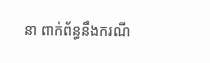នា ពាក់ព័ន្ធនឹងករណី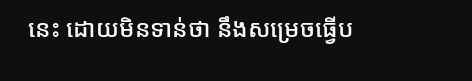នេះ ដោយមិនទាន់ថា នឹងសម្រេចធ្វើប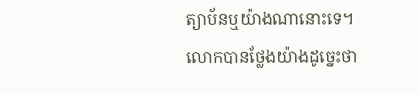ត្យាប័នឬយ៉ាងណានោះទេ។ លោកបានថ្លែងយ៉ាងដូច្នេះថា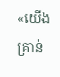«យើងគ្រាន់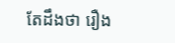តែដឹងថា រឿង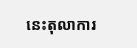នេះតុលាការ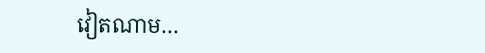វៀតណាម…